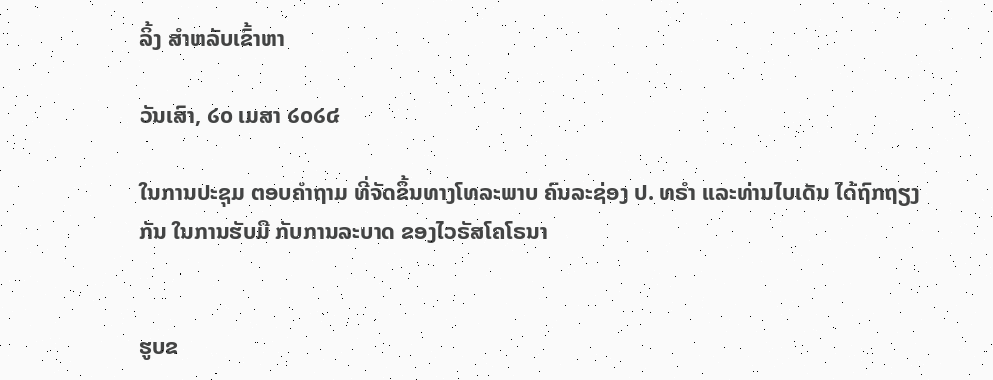ລິ້ງ ສຳຫລັບເຂົ້າຫາ

ວັນເສົາ, ໒໐ ເມສາ ໒໐໒໔

ໃນການປະຊຸມ ຕອບຄຳຖາມ ທີ່ຈັດຂຶ້ນທາງໂທລະພາບ ຄົນລະຊ່ອງ ປ. ທຣຳ ແລະທ່ານໄບເດັນ ໄດ້ຖົກຖຽງກັນ ໃນການຮັບມື ກັບການລະບາດ ຂອງໄວຣັສໂຄໂຣນາ


ຮູບຂ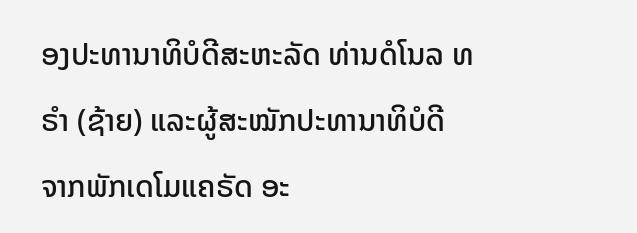ອງປະທານາທິບໍດີສະຫະລັດ ທ່ານດໍໂນລ ທຣຳ (ຊ້າຍ) ແລະຜູ້ສະໝັກປະທານາທິບໍດີ ຈາກພັກເດໂມແຄຣັດ ອະ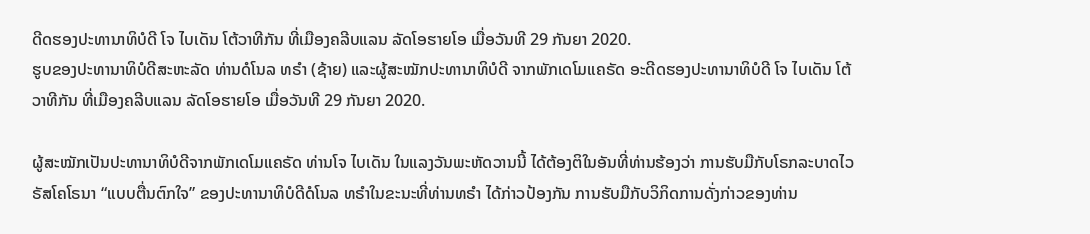ດີດຮອງປະທານາທິບໍດີ ໂຈ ໄບເດັນ ໂຕ້ວາທີກັນ ທີ່ເມືອງຄລີບແລນ ລັດໂອຮາຍໂອ ເມື່ອວັນທີ 29 ກັນຍາ 2020.
ຮູບຂອງປະທານາທິບໍດີສະຫະລັດ ທ່ານດໍໂນລ ທຣຳ (ຊ້າຍ) ແລະຜູ້ສະໝັກປະທານາທິບໍດີ ຈາກພັກເດໂມແຄຣັດ ອະດີດຮອງປະທານາທິບໍດີ ໂຈ ໄບເດັນ ໂຕ້ວາທີກັນ ທີ່ເມືອງຄລີບແລນ ລັດໂອຮາຍໂອ ເມື່ອວັນທີ 29 ກັນຍາ 2020.

ຜູ້ສະໝັກເປັນປະທານາທິບໍດີຈາກພັກເດໂມແຄຣັດ ທ່ານໂຈ ໄບເດັນ ໃນແລງວັນພະຫັດວານນີ້ ໄດ້ຕ້ອງຕິໃນອັນທີ່ທ່ານຮ້ອງວ່າ ການຮັບມືກັບໂຣກລະບາດໄວຣັສໂຄໂຣນາ “ແບບຕື່ນຕົກໃຈ” ຂອງປະທານາທິບໍດີດໍໂນລ ທຣຳໃນຂະນະທີ່ທ່ານທຣຳ ໄດ້ກ່າວປ້ອງກັນ ການຮັບມືກັບວິກິດການດັ່ງກ່າວຂອງທ່ານ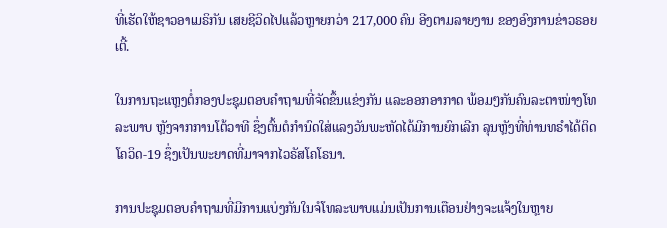ທີ່ເຮັດໃຫ້ຊາວອາເມຣິກັນ ເສຍຊີວິດໄປແລ້ວຫຼາຍກວ່າ 217,000 ຄົນ ອີງຕາມລາຍງານ ຂອງອົງການຂ່າວຣອຍເຕີ້.

ໃນການຖະແຫຼງຕໍ່ກອງປະຊຸມຕອບຄຳຖາມທີ່ຈັດຂຶ້ນແຂ່ງກັນ ແລະອອກອາກາດ ພ້ອມໆກັນຄົນລະຕາໜ່າງໂທລະພາບ ຫຼັງຈາກການໂຕ້ວາທີ ຊຶ່ງຕົ້ນຕໍກຳນົດໃສ່ແລງວັນພະຫັດໄດ້ມີການຍົກເລີກ ລຸນຫຼັງທີ່ທ່ານທຣຳໄດ້ຕິດໂຄວິດ-19 ຊຶ່ງເປັນພະຍາດທີ່ມາຈາກໄວຣັສໂຄໂຣນາ.

ການປະຊຸມຕອບຄຳຖາມທີ່ມີການແບ່ງກັນໃນຈໍໂທລະພາບແມ່ນເປັນການເຕືອນຢ່າງຈະແຈ້ງໃນຫຼາຍ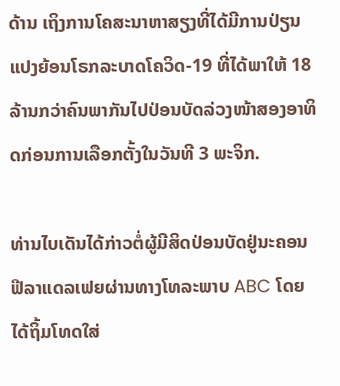ດ້ານ ເຖິງການໂຄສະນາຫາສຽງທີ່ໄດ້ມີການປ່ຽນແປງຍ້ອນໂຣກລະບາດໂຄວິດ-19 ທີ່ໄດ້ພາໃຫ້ 18 ລ້ານກວ່າຄົນພາກັນໄປປ່ອນບັດລ່ວງໜ້າສອງອາທິດກ່ອນການເລືອກຕັ້ງໃນວັນທີ 3 ພະຈິກ.

ທ່ານໄບເດັນໄດ້ກ່າວຕໍ່ຜູ້ມີສິດປ່ອນບັດຢູ່ນະຄອນຟີລາແດລເຟຍຜ່ານທາງໂທລະພາບ ABC ໂດຍໄດ້ຖິ້ມໂທດໃສ່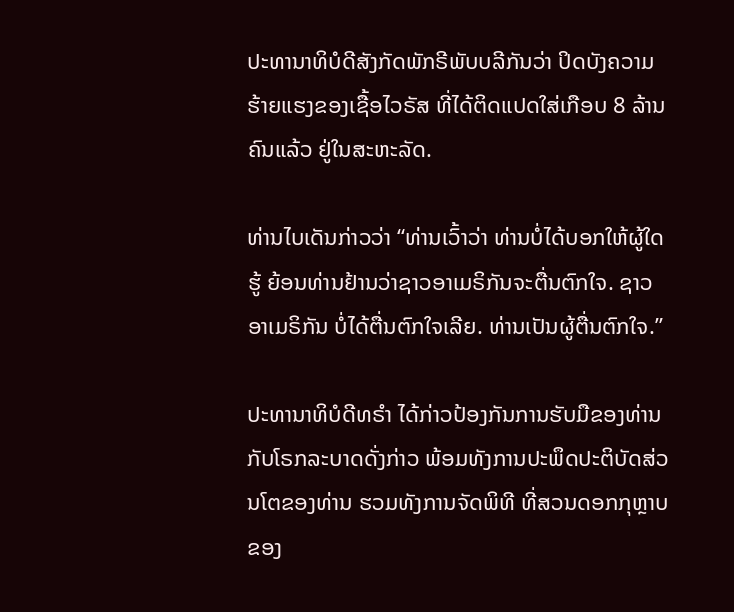ປະທານາທິບໍດີສັງກັດພັກຣີພັບບລີກັນວ່າ ປິດບັງຄວາມຮ້າຍແຮງຂອງເຊື້ອໄວຣັສ ທີ່ໄດ້ຕິດແປດໃສ່ເກືອບ 8 ລ້ານຄົນແລ້ວ ຢູ່ໃນສະຫະລັດ.

ທ່ານໄບເດັນກ່າວວ່າ “ທ່ານເວົ້າວ່າ ທ່ານບໍ່ໄດ້ບອກໃຫ້ຜູ້ໃດຮູ້ ຍ້ອນທ່ານຢ້ານວ່າຊາວອາເມຣິກັນຈະຕື່ນຕົກໃຈ. ຊາວອາເມຣິກັນ ບໍ່ໄດ້ຕື່ນຕົກໃຈເລີຍ. ທ່ານເປັນຜູ້ຕື່ນຕົກໃຈ.”

ປະທານາທິບໍດີທຣຳ ໄດ້ກ່າວປ້ອງກັນການຮັບມືຂອງທ່ານ ກັບໂຣກລະບາດດັ່ງກ່າວ ພ້ອມທັງການປະພຶດປະຕິບັດສ່ວນໂຕຂອງທ່ານ ຮວມທັງການຈັດພິທີ ທີ່ສວນດອກກຸຫຼາບຂອງ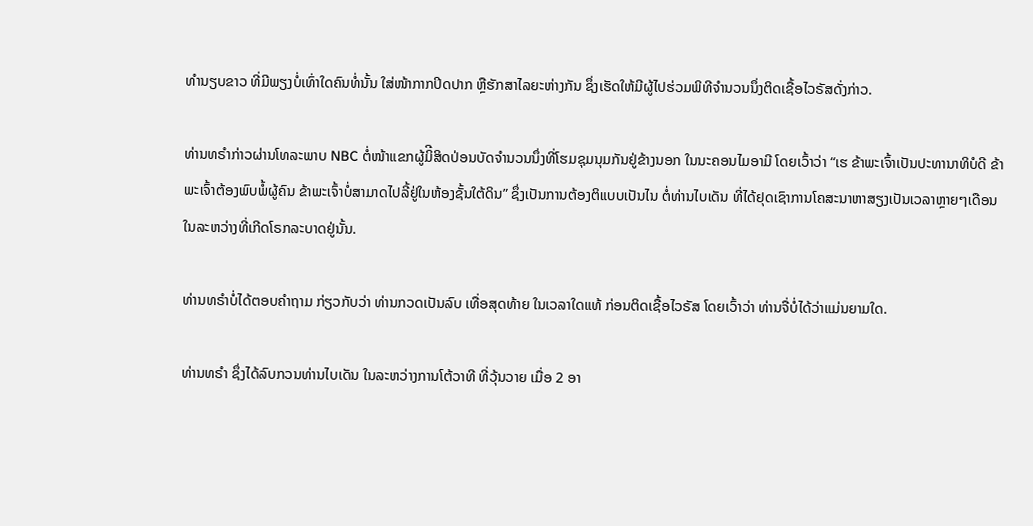ທຳນຽບຂາວ ທີ່ມີພຽງບໍ່ເທົ່າໃດຄົນທໍ່ນັ້ນ ໃສ່ໜ້າກາກປິດປາກ ຫຼືຮັກສາໄລຍະຫ່າງກັນ ຊຶ່ງເຮັດໃຫ້ມີຜູ້ໄປຮ່ວມພິທີຈຳນວນນຶ່ງຕິດເຊື້ອໄວຣັສດັ່ງກ່າວ.

ທ່ານທຣຳກ່າວຜ່ານໂທລະພາບ NBC ຕໍ່ໜ້າແຂກຜູ້ມິີສິດປ່ອນບັດຈຳນວນນຶ່ງທີ່ໂຮມຊຸມນຸມກັນຢູ່ຂ້າງນອກ ໃນນະຄອນໄມອາມີ ໂດຍເວົ້າວ່າ “ເຮ ຂ້າພະເຈົ້າເປັນປະທານາທິບໍດີ ຂ້າພະເຈົ້າຕ້ອງພົບພໍ້ຜູ້ຄົນ ຂ້າພະເຈົ້າບໍ່ສາມາດໄປລີ້ຢູ່ໃນຫ້ອງຊັ້ນໃຕ້ດິນ” ຊຶ່ງເປັນການຕ້ອງຕິແບບເປັນໄນ ຕໍ່ທ່ານໄບເດັນ ທີ່ໄດ້ຢຸດເຊົາການໂຄສະນາຫາສຽງເປັນເວລາຫຼາຍໆເດືອນ ໃນລະຫວ່າງທີ່ເກີດໂຣກລະບາດຢູ່ນັ້ນ.

ທ່ານທຣຳບໍ່ໄດ້ຕອບຄຳຖາມ ກ່ຽວກັບວ່າ ທ່ານກວດເປັນລົບ ເທື່ອສຸດທ້າຍ ໃນເວລາໃດແທ້ ກ່ອນຕິດເຊື້ອໄວຣັສ ໂດຍເວົ້າວ່າ ທ່ານຈື່ບໍ່ໄດ້ວ່າແມ່ນຍາມໃດ.

ທ່ານທຣຳ ຊຶ່ງໄດ້ລົບກວນທ່ານໄບເດັນ ໃນລະຫວ່າງການໂຕ້ວາທີ ທີ່ວຸ້ນວາຍ ເມື່ອ 2 ອາ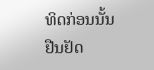ທິດກ່ອນນັ້ນ ຢືນຢັດ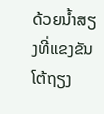ດ້ວຍນ້ຳສຽງທີ່ແຂງຂັນ ໂຕ້ຖຽງ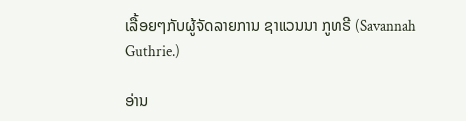ເລື້ອຍໆກັບຜູ້ຈັດລາຍການ ຊາແວນນາ ກູທຣີ (Savannah Guthrie.)

ອ່ານ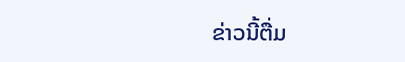ຂ່າວນີ້ຕື່ມ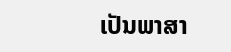ເປັນພາສາ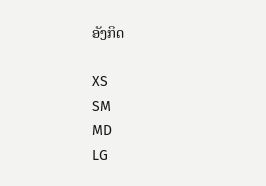ອັງກິດ

XS
SM
MD
LG